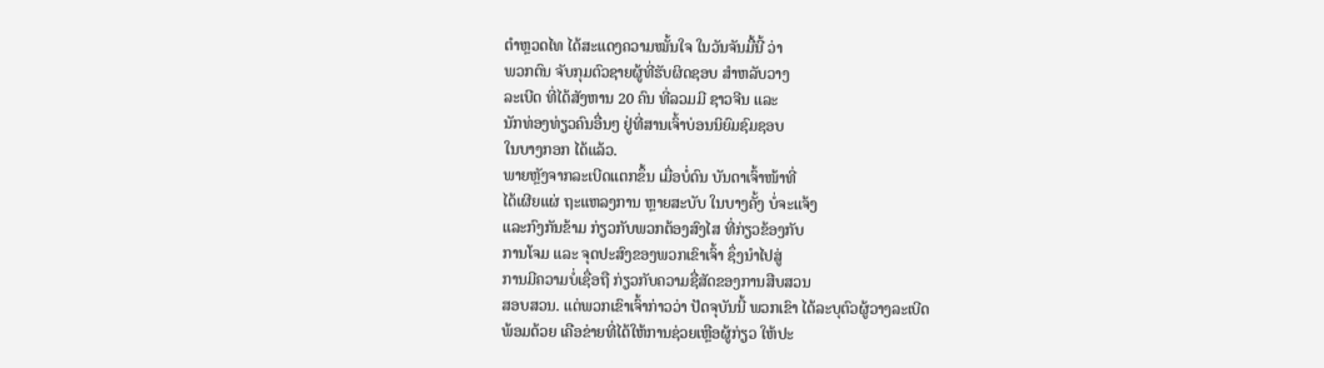ຕຳຫຼວດໄທ ໄດ້ສະແດງຄວາມໝັ້ນໃຈ ໃນວັນຈັນມື້ນີ້ ວ່າ
ພວກຕົນ ຈັບກຸມຕົວຊາຍຜູ້ທີ່ຮັບຜິດຊອບ ສຳຫລັບວາງ
ລະເບີດ ທີ່ໄດ້ສັງຫານ 20 ຄົນ ທີ່ລວມມີ ຊາວຈີນ ແລະ
ນັກທ່ອງທ່ຽວຄົນອື່ນໆ ຢູ່ທີ່ສານເຈົ້າບ່ອນນິຍົມຊົມຊອບ
ໃນບາງກອກ ໄດ້ແລ້ວ.
ພາຍຫຼັງຈາກລະເບີດແຕກຂຶ້ນ ເມື່ອບໍ່ດົນ ບັນດາເຈົ້າໜ້າທີ່
ໄດ້ເຜີຍແຜ່ ຖະແຫລງການ ຫຼາຍສະບັບ ໃນບາງຄັ້ງ ບໍ່ຈະແຈ້ງ
ແລະກົງກັນຂ້າມ ກ່ຽວກັບພວກຕ້ອງສົງໄສ ທີ່ກ່ຽວຂ້ອງກັບ
ການໂຈມ ແລະ ຈຸດປະສົງຂອງພວກເຂົາເຈົ້າ ຊຶ່ງນຳໄປສູ່
ການມີຄວາມບໍ່ເຊື່ອຖື ກ່ຽວກັບຄວາມຊື່ສັດຂອງການສືບສວນ
ສອບສວນ. ແຕ່ພວກເຂົາເຈົ້າກ່າວວ່າ ປັດຈຸບັນນີ້ ພວກເຂົາ ໄດ້ລະບຸຕົວຜູ້ວາງລະເບີດ
ພ້ອມດ້ວຍ ເຄືອຂ່າຍທີ່ໄດ້ໃຫ້ການຊ່ວຍເຫຼືອຜູ້ກ່ຽວ ໃຫ້ປະ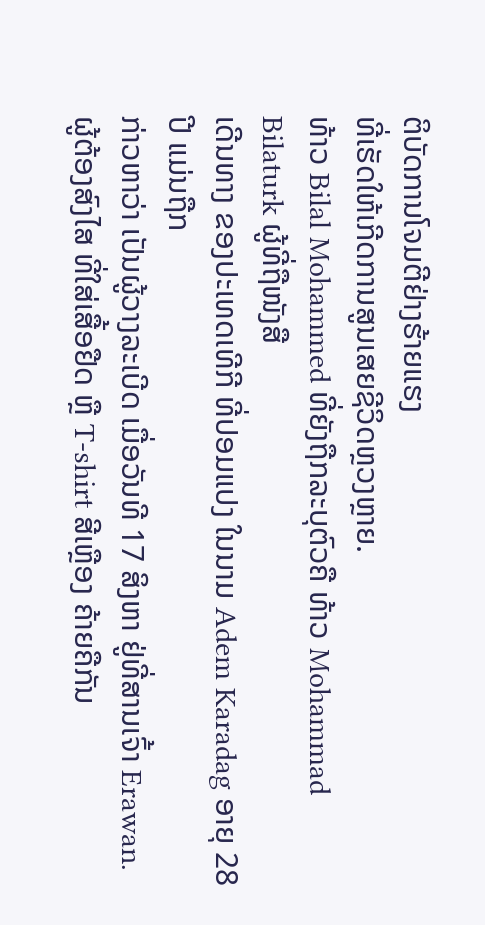ຕິບັດການໂຈມຕີຢ່າງຮ້າຍແຮງ
ທີ່ເຮັດໃຫ້ເກີດການສູນເສຍຊີວິດຫຼວງຫຼາຍ.
ທ້າວ Bilal Mohammed ທີ່ຍັງຖືກລະບຸຕົວຄື ທ້າວ Mohammad Bilaturk ຜູ້ທີ່ຖືໜັງສື
ເດີນທາງ ຂອງປະເທດເທີກີ ທີ່ປອມແປງ ໃນນາມ Adem Karadag ອາຍຸ 28 ປີ ແມ່ນຖືກ
ກ່າວຫາວ່າ ເປັນຜູ້ວາງລະເບີດ ເມື່ອວັນທີ 17 ສິງຫາ ຢູ່ທີ່ສານເຈົ້າ Erawan.
ຜູ້ຕ້ອງສົງໄສ ທີ່ໃສ່ເສື້ອຢືດ ຫຼື T-shirt ສີເຫຼືອງ ຄ້າຍຄືກັນ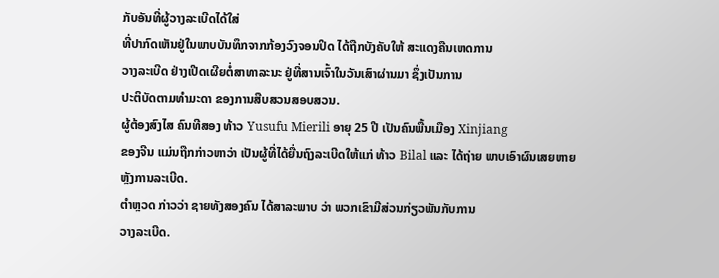ກັບອັນທີ່ຜູ້ວາງລະເບີດໄດ້ໃສ່
ທີ່ປາກົດເຫັນຢູ່ໃນພາບບັນທຶກຈາກກ້ອງວົງຈອນປິດ ໄດ້ຖືກບັງຄັບໃຫ້ ສະແດງຄືນເຫດການ
ວາງລະເບີດ ຢ່າງເປີດເຜີຍຕໍ່ສາທາລະນະ ຢູ່ທີ່ສານເຈົ້າໃນວັນເສົາຜ່ານມາ ຊຶ່ງເປັນການ
ປະຕິບັດຕາມທຳມະດາ ຂອງການສືບສວນສອບສວນ.
ຜູ້ຕ້ອງສົງໄສ ຄົນທີສອງ ທ້າວ Yusufu Mierili ອາຍຸ 25 ປີ ເປັນຄົນພື້ນເມືອງ Xinjiang
ຂອງຈີນ ແມ່ນຖືກກ່າວຫາວ່າ ເປັນຜູ້ທີ່ໄດ້ຍື່ນຖົງລະເບີດໃຫ້ແກ່ ທ້າວ Bilal ແລະ ໄດ້ຖ່າຍ ພາບເອົາຜົນເສຍຫາຍຫຼັງການລະເບີດ.
ຕຳຫຼວດ ກ່າວວ່າ ຊາຍທັງສອງຄົນ ໄດ້ສາລະພາບ ວ່າ ພວກເຂົາມີສ່ວນກ່ຽວພັນກັບການ
ວາງລະເບີດ.